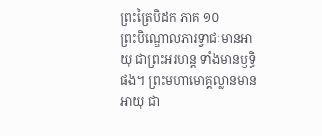ព្រះត្រៃបិដក ភាគ ១០
ព្រះបិណ្ឌោលភារទ្វាជៈមានអាយុ ជាព្រះអរហន្ត ទាំងមានឫទ្ធិផង។ ព្រះមហាមោគ្គល្លានមានអាយុ ជា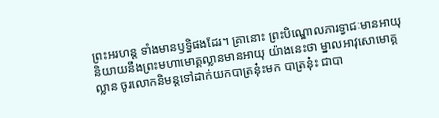ព្រះអរហន្ត ទាំងមានឫទ្ធិផងដែរ។ គ្រានោះ ព្រះបិណ្ឌោលភារទ្វាជៈមានអាយុ និយាយនឹងព្រះមហាមោគ្គល្លានមានអាយុ យ៉ាងនេះថា ម្នាលអាវុសោមោគ្គល្លាន ចូរលោកនិមន្តទៅដាក់យកបាត្រនុ៎ះមក បាត្រនុ៎ះ ជាបា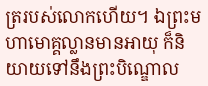ត្ររបស់លោកហើយ។ ឯព្រះមហាមោគ្គល្លានមានអាយុ ក៏និយាយទៅនឹងព្រះបិណ្ឌោល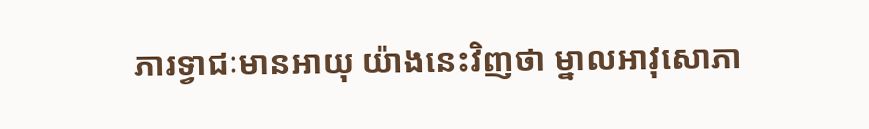ភារទ្វាជៈមានអាយុ យ៉ាងនេះវិញថា ម្នាលអាវុសោភា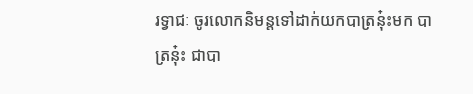រទ្វាជៈ ចូរលោកនិមន្តទៅដាក់យកបាត្រនុ៎ះមក បាត្រនុ៎ះ ជាបា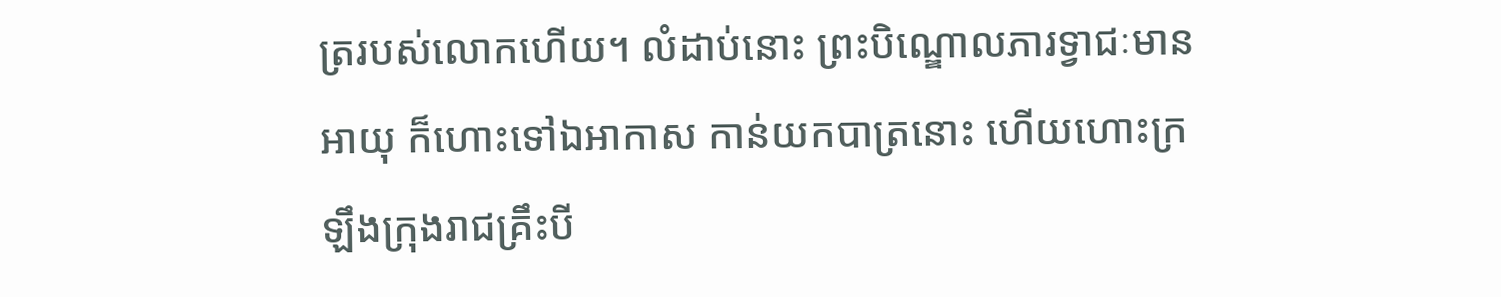ត្ររបស់លោកហើយ។ លំដាប់នោះ ព្រះបិណ្ឌោលភារទ្វាជៈមានអាយុ ក៏ហោះទៅឯអាកាស កាន់យកបាត្រនោះ ហើយហោះក្រឡឹងក្រុងរាជគ្រឹះបី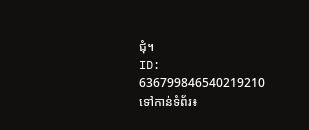ជុំ។
ID: 636799846540219210
ទៅកាន់ទំព័រ៖